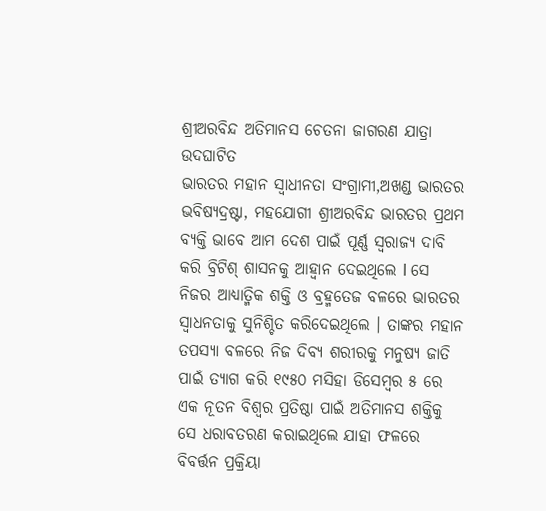ଶ୍ରୀଅରବିନ୍ଦ ଅତିମାନସ ଚେତନା ଜାଗରଣ ଯାତ୍ରା ଉଦଘାଟିତ
ଭାରତର ମହାନ ସ୍ଵାଧୀନତା ସଂଗ୍ରାମୀ,ଅଖଣ୍ଡ ଭାରତର ଭବିଷ୍ୟଦ୍ରଷ୍ଟା, ମହଯୋଗୀ ଶ୍ରୀଅରବିନ୍ଦ ଭାରତର ପ୍ରଥମ ବ୍ୟକ୍ତି ଭାବେ ଆମ ଦେଶ ପାଇଁ ପୂର୍ଣ୍ଣ ସ୍ଵରାଜ୍ୟ ଦାବି କରି ବ୍ରିଟିଶ୍ ଶାସନକୁ ଆହ୍ଵାନ ଦେଇଥିଲେ l ସେ ନିଜର ଆଧ୍ୟାତ୍ମିକ ଶକ୍ତି ଓ ବ୍ରହ୍ମତେଜ ବଳରେ ଭାରତର ସ୍ଵାଧନତାକୁ ସୁନିଶ୍ଚିତ କରିଦେଇଥିଲେ । ତାଙ୍କର ମହାନ ତପସ୍ୟା ବଳରେ ନିଜ ଦିବ୍ୟ ଶରୀରକୁ ମନୁଷ୍ୟ ଜାତି ପାଇଁ ତ୍ୟାଗ କରି ୧୯୫୦ ମସିହା ଡିସେମ୍ବର ୫ ରେ ଏକ ନୂତନ ବିଶ୍ଵର ପ୍ରତିଷ୍ଠା ପାଇଁ ଅତିମାନସ ଶକ୍ତିକୁ ସେ ଧରାବତରଣ କରାଇଥିଲେ ଯାହା ଫଳରେ ବିବର୍ତ୍ତନ ପ୍ରକ୍ରିୟା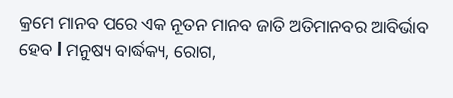କ୍ରମେ ମାନବ ପରେ ଏକ ନୂତନ ମାନବ ଜାତି ଅତିମାନବର ଆବିର୍ଭାବ ହେବ l ମନୁଷ୍ୟ ବାର୍ଦ୍ଧକ୍ୟ, ରୋଗ,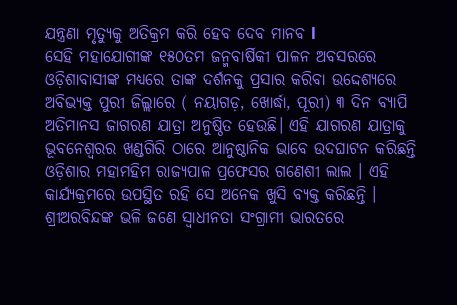ଯନ୍ତ୍ରଣା ମୃତ୍ୟୁକୁ ଅତିକ୍ରମ କରି ହେବ ଦେବ ମାନବ l
ସେହି ମହାଯୋଗୀଙ୍କ ୧୫୦ତମ ଜନ୍ମବାର୍ଷିକୀ ପାଳନ ଅବସରରେ ଓଡ଼ିଶାବାସୀଙ୍କ ମଧ୍ୟରେ ତାଙ୍କ ଦର୍ଶନକୁ ପ୍ରସାର କରିବା ଉଦ୍ଦେଶ୍ୟରେ ଅବିଭ୍ୟକ୍ତ ପୁରୀ ଜିଲ୍ଲାରେ ( ନୟାଗଡ଼, ଖୋର୍ଦ୍ଧା, ପୂରୀ) ୩ ଦିନ ବ୍ୟାପି ଅତିମାନସ ଜାଗରଣ ଯାତ୍ରା ଅନୁଷ୍ଠିତ ହେଉଛି। ଏହି ଯାଗରଣ ଯାତ୍ରାକୁ ଭୂବନେଶ୍ବରର ଖଣ୍ଡଗିରି ଠାରେ ଆନୁଷ୍ଠାନିକ ଭାବେ ଉଦଘାଟନ କରିଛନ୍ତି ଓଡ଼ିଶାର ମହାମହିମ ରାଜ୍ୟପାଳ ପ୍ରଫେସର ଗଣେଶୀ ଲାଲ । ଏହି କାର୍ଯ୍ୟକ୍ରମରେ ଉପସ୍ଥିତ ରହି ସେ ଅନେକ ଖୁସି ବ୍ୟକ୍ତ କରିଛନ୍ତି । ଶ୍ରୀଅରବିନ୍ଦଙ୍କ ଭଳି ଜଣେ ସ୍ବାଧୀନତା ସଂଗ୍ରାମୀ ଭାରତରେ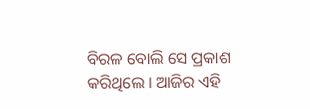ବିରଳ ବୋଲି ସେ ପ୍ରକାଶ କରିଥିଲେ । ଆଜିର ଏହି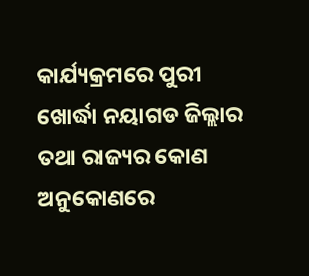କାର୍ଯ୍ୟକ୍ରମରେ ପୁରୀ ଖୋର୍ଦ୍ଧା ନୟାଗଡ ଜିଲ୍ଲାର ତଥା ରାଜ୍ୟର କୋଣ ଅନୁକୋଣରେ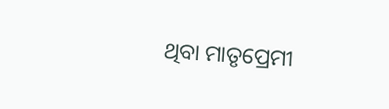ଥିବା ମାତୃପ୍ରେମୀ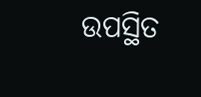ଉପସ୍ଥିତ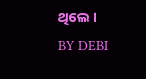ଥିଲେ ।
BY DEBI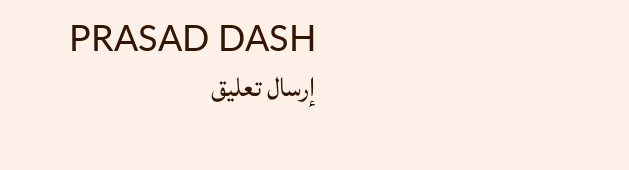PRASAD DASH
إرسال تعليق